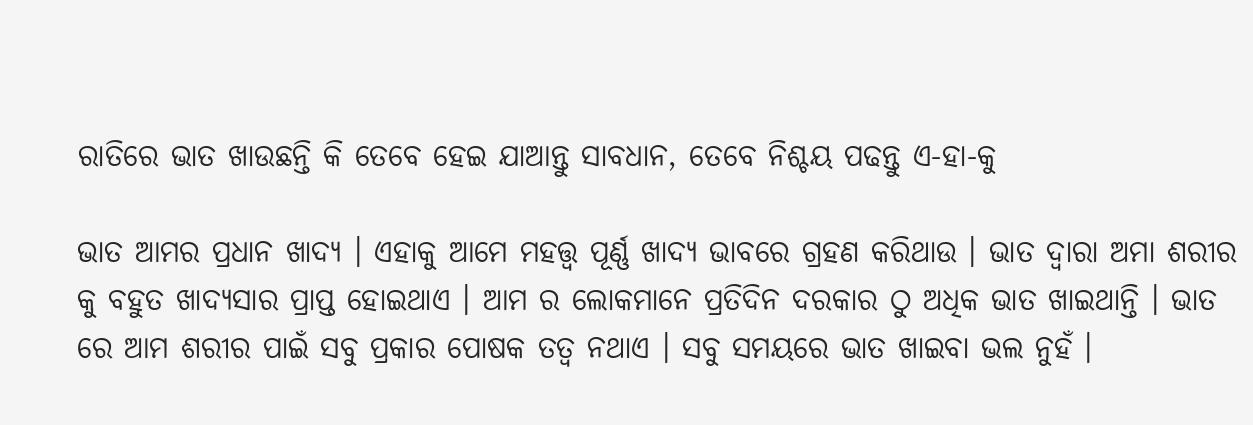ରାତିରେ ଭାତ ଖାଉଛନ୍ତି କି ତେବେ ହେଇ ଯାଆନ୍ତୁ ସାବଧାନ, ତେବେ ନିଶ୍ଚୟ ପଢନ୍ତୁ ଏ-ହା-କୁ

ଭାତ ଆମର ପ୍ରଧାନ ଖାଦ୍ୟ । ଏହାକୁ ଆମେ ମହତ୍ତ୍ଵ ପୂର୍ଣ୍ଣ ଖାଦ୍ୟ ଭାବରେ ଗ୍ରହଣ କରିଥାଉ । ଭାତ ଦ୍ଵାରା ଅମା ଶରୀର କୁ ବହୁତ ଖାଦ୍ୟସାର ପ୍ରାପ୍ତ ହୋଇଥାଏ । ଆମ ର ଲୋକମାନେ ପ୍ରତିଦିନ ଦରକାର ଠୁ ଅଧିକ ଭାତ ଖାଇଥାନ୍ତି । ଭାତ ରେ ଆମ ଶରୀର ପାଇଁ ସବୁ ପ୍ରକାର ପୋଷକ ତତ୍ଵ ନଥାଏ । ସବୁ ସମୟରେ ଭାତ ଖାଇବା ଭଲ ନୁହଁ ।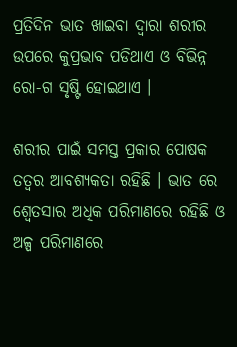ପ୍ରତିଦିନ ଭାତ ଖାଇବା ଦ୍ଵାରା ଶରୀର ଉପରେ କୁପ୍ରଭାବ ପଡିଥାଏ ଓ ବିଭିନ୍ନ ରୋ-ଗ ସୃଷ୍ଟି ହୋଇଥାଏ ।

ଶରୀର ପାଇଁ ସମସ୍ତ ପ୍ରକାର ପୋଷକ ତତ୍ଵର ଆବଶ୍ୟକତା ରହିଛି । ଭାତ ରେ ଶ୍ୱେତସାର ଅଧିକ ପରିମାଣରେ ରହିଛି ଓ ଅଳ୍ପ ପରିମାଣରେ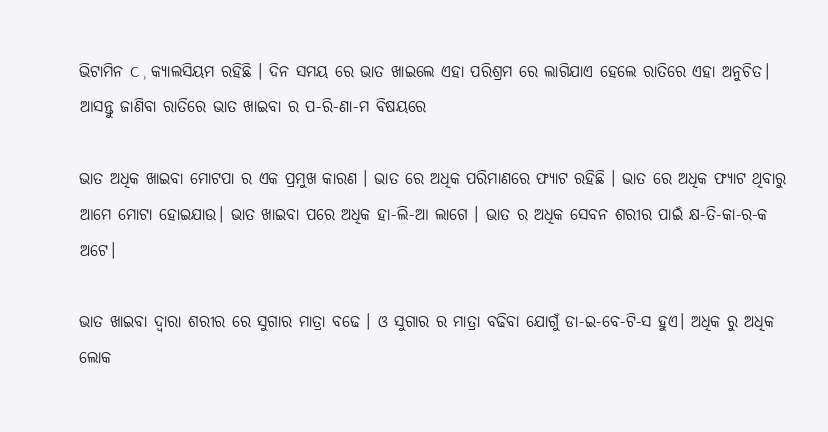ଭିଟାମିନ C , କ୍ୟାଲସିୟମ ରହିଛି । ଦିନ ସମୟ ରେ ଭାତ ଖାଇଲେ ଏହା ପରିଶ୍ରମ ରେ ଲାଗିଯାଏ ହେଲେ ରାତିରେ ଏହା ଅନୁଚିତ। ଆସନ୍ତୁ ଜାଣିବା ରାତିରେ ଭାତ ଖାଇବା ର ପ-ରି-ଣା-ମ ବିଷୟରେ

ଭାତ ଅଧିକ ଖାଇବା ମୋଟପା ର ଏକ ପ୍ରମୁଖ କାରଣ । ଭାତ ରେ ଅଧିକ ପରିମାଣରେ ଫ୍ୟାଟ ରହିଛି । ଭାତ ରେ ଅଧିକ ଫ୍ୟାଟ ଥିବାରୁ ଆମେ ମୋଟା ହୋଇଯାଉ। ଭାତ ଖାଇବା ପରେ ଅଧିକ ହା-ଲି-ଆ ଲାଗେ । ଭାତ ର ଅଧିକ ସେବନ ଶରୀର ପାଇଁ କ୍ଷ-ତି-କା-ର-କ ଅଟେ।

ଭାତ ଖାଇବା ଦ୍ଵାରା ଶରୀର ରେ ସୁଗାର ମାତ୍ରା ବଢେ । ଓ ସୁଗାର ର ମାତ୍ରା ବଢିବା ଯୋଗୁଁ ଡା-ଇ-ବେ-ଟି-ସ ହୁଏ। ଅଧିକ ରୁ ଅଧିକ ଲୋକ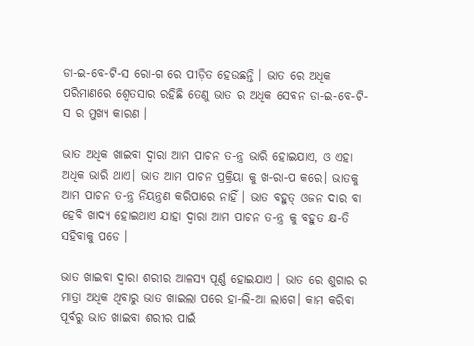ଡା-ଇ-ବେ-ଟି-ସ ରୋ-ଗ ରେ ପୀଡ଼ିତ ହେଉଛନ୍ତି । ଭାତ ରେ ଅଧିକ ପରିମାଣରେ ଶ୍ୱେତସାର ରହିଛି ତେଣୁ ଭାତ ର ଅଧିକ ସେବନ ଡା-ଇ-ବେ-ଟି-ସ ର ମୁଖ୍ୟ କାରଣ ।

ଭାତ ଅଧିକ ଖାଇବା ଦ୍ଵାରା ଆମ ପାଚନ ତ-ନ୍ତ୍ର ଭାରି ହୋଇଯାଏ, ଓ ଏହା ଅଧିକ ଭାରି ଥାଏ। ଭାତ ଆମ ପାଚନ ପ୍ରକ୍ରିୟା କୁ ଖ-ରା-ପ କରେ। ଭାତକୁ ଆମ ପାଚନ ତ-ନ୍ତ୍ର ନିୟନ୍ତ୍ରଣ କରିପାରେ ନାହିଁ । ଭାତ ବହୁତ୍ ଓଜନ ଦାର ବା ହେବି ଖାଦ୍ୟ ହୋଇଥାଏ ଯାହା ଦ୍ଵାରା ଆମ ପାଚନ ତ-ନ୍ତ୍ର କୁ ବହୁତ କ୍ଷ-ତି ସହିବାକୁ ପଡେ ।

ଭାତ ଖାଇବା ଦ୍ଵାରା ଶରୀର ଆଳସ୍ୟ ପୂର୍ଣ୍ଣ ହୋଇଯାଏ । ଭାତ ରେ ଶୁଗାର ର ମାତ୍ରା ଅଧିକ ଥିବାରୁ ଭାତ ଖାଇଲା ପରେ ହା-ଲି-ଆ ଲାଗେ। କାମ କରିବା ପୂର୍ବରୁ ଭାତ ଖାଇବା ଶରୀର ପାଇଁ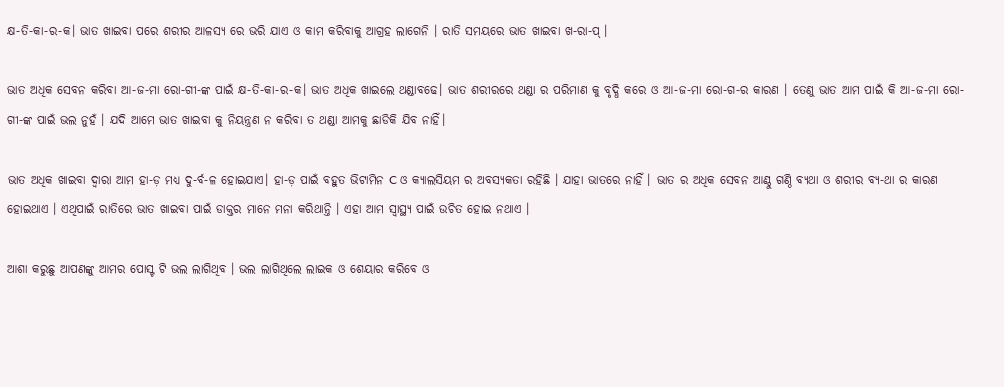କ୍ଷ-ତି-କା-ର-କ। ଭାତ ଖାଇବା ପରେ ଶରୀର ଆଳସ୍ୟ ରେ ଭରି ଯାଏ ଓ କାମ କରିବାକୁ ଆଗ୍ରହ ଲାଗେନି । ରାତି ସମୟରେ ଭାତ ଖାଇବା ଖ-ରା-ପ୍ ।

ଭାତ ଅଧିକ ସେବନ କରିବା ଆ-ଜ-ମା ରୋ-ଗୀ-ଙ୍କ ପାଇଁ କ୍ଷ-ତି-କା-ର-କ। ଭାତ ଅଧିକ ଖାଇଲେ ଥଣ୍ଡାବଢେ। ଭାତ ଶରୀରରେ ଥଣ୍ଡା ର ପରିମାଣ କୁ ବୃଦ୍ଧି କରେ ଓ ଆ-ଜ-ମା ରୋ-ଗ-ର କାରଣ । ତେଣୁ ଭାତ ଆମ ପାଇଁ କି ଆ-ଜ-ମା ରୋ-ଗୀ-ଙ୍କ ପାଇଁ ଭଲ ନୁହଁ । ଯଦି ଆମେ ଭାତ ଖାଇବା କୁ ନିୟନ୍ତ୍ରଣ ନ କରିବା ତ ଥଣ୍ଡା ଆମକୁ ଛାଡିକି ଯିବ ନାହିଁ।

ଭାତ ଅଧିକ ଖାଇବା ଦ୍ଵାରା ଆମ ହା-ଡ଼ ମଧ୍ୟ ଦୁ-ର୍ବ-ଳ ହୋଇଯାଏ। ହା-ଡ଼ ପାଇଁ ବହୁତ ଭିଟାମିନ C ଓ କ୍ୟାଲସିୟମ ର ଅବସ୍ୟକତା ରହିଛି । ଯାହା ଭାତରେ ନାହିଁ । ଭାତ ର ଅଧିକ ସେବନ ଆଣ୍ଠୁ ଗଣ୍ଠି ବ୍ୟଥା ଓ ଶରୀର ବ୍ୟ-ଥା ର କାରଣ ହୋଇଥାଏ । ଏଥିପାଇଁ ରାତିରେ ଭାତ ଖାଇବା ପାଇଁ ଡାକ୍ତର ମାନେ ମନା କରିଥାନ୍ତି । ଏହା ଆମ ସ୍ୱାସ୍ଥ୍ୟ ପାଇଁ ଉଚିତ ହୋଇ ନଥାଏ ।

ଆଶା କରୁଛୁ ଆପଣଙ୍କୁ ଆମର ପୋସ୍ଟ ଟି ଭଲ ଲାଗିଥିବ । ଭଲ ଲାଗିଥିଲେ ଲାଇକ ଓ ଶେୟାର କରିବେ ଓ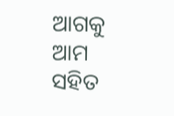ଆଗକୁ ଆମ ସହିତ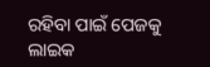ରହିବା ପାଇଁ ପେଜକୁ ଲାଇକ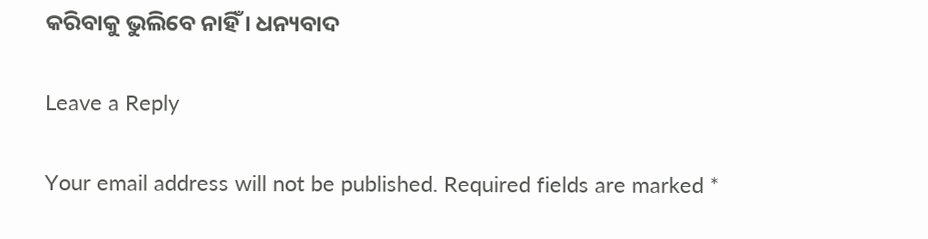କରିବାକୁ ଭୁଲିବେ ନାହିଁ । ଧନ୍ୟବାଦ

Leave a Reply

Your email address will not be published. Required fields are marked *